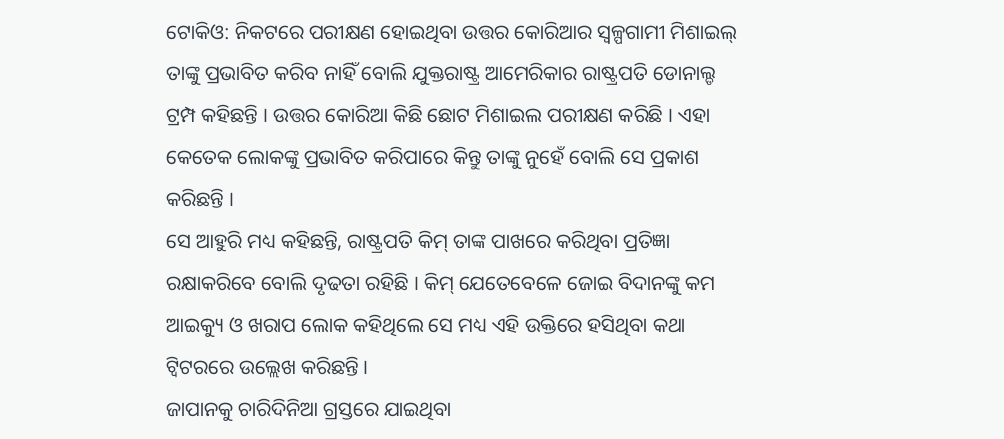ଟୋକିଓ: ନିକଟରେ ପରୀକ୍ଷଣ ହୋଇଥିବା ଉତ୍ତର କୋରିଆର ସ୍ବଳ୍ପଗାମୀ ମିଶାଇଲ୍ ତାଙ୍କୁ ପ୍ରଭାବିତ କରିବ ନାହିଁ ବୋଲି ଯୁକ୍ତରାଷ୍ଟ୍ର ଆମେରିକାର ରାଷ୍ଟ୍ରପତି ଡୋନାଲ୍ଡ ଟ୍ରମ୍ପ କହିଛନ୍ତି । ଉତ୍ତର କୋରିଆ କିଛି ଛୋଟ ମିଶାଇଲ ପରୀକ୍ଷଣ କରିଛି । ଏହା କେତେକ ଲୋକଙ୍କୁ ପ୍ରଭାବିତ କରିପାରେ କିନ୍ତୁ ତାଙ୍କୁ ନୁହେଁ ବୋଲି ସେ ପ୍ରକାଶ କରିଛନ୍ତି ।
ସେ ଆହୁରି ମଧ୍ୟ କହିଛନ୍ତି, ରାଷ୍ଟ୍ରପତି କିମ୍ ତାଙ୍କ ପାଖରେ କରିଥିବା ପ୍ରତିଜ୍ଞା ରକ୍ଷାକରିବେ ବୋଲି ଦୃଢତା ରହିଛି । କିମ୍ ଯେତେବେଳେ ଜୋଇ ବିଦାନଙ୍କୁ କମ ଆଇକ୍ୟୁ ଓ ଖରାପ ଲୋକ କହିଥିଲେ ସେ ମଧ୍ୟ ଏହି ଉକ୍ତିରେ ହସିଥିବା କଥା ଟ୍ବିଟରରେ ଉଲ୍ଲେଖ କରିଛନ୍ତି ।
ଜାପାନକୁ ଚାରିଦିନିଆ ଗ୍ରସ୍ତରେ ଯାଇଥିବା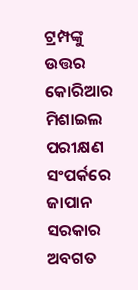ଟ୍ରମ୍ପଙ୍କୁ ଉତ୍ତର କୋରିଆର ମିଶାଇଲ ପରୀକ୍ଷଣ ସଂପର୍କରେ ଜାପାନ ସରକାର ଅବଗତ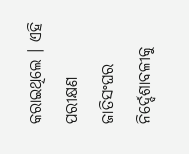କରାଇଥିଲେ । ଏହି ପରୀକ୍ଷଣ ଜାତିସଂଘର ନିର୍ଦ୍ଦେଶାବଳୀକୁ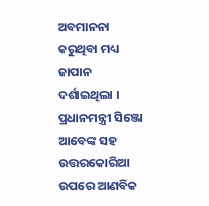ଅବମାନନା କରୁଥିବା ମଧ୍ୟ ଜାପାନ ଦର୍ଶାଇଥିଲା ।
ପ୍ରଧାନମନ୍ତ୍ରୀ ସିଞ୍ଜୋ ଆବେଙ୍କ ସହ ଉତ୍ତରକୋରିଆ ଉପରେ ଆଣବିକ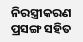ନିରସ୍ତ୍ରୀକରଣ ପ୍ରସଙ୍ଗ ସହିତ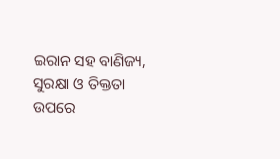ଇରାନ ସହ ବାଣିଜ୍ୟ, ସୁରକ୍ଷା ଓ ତିକ୍ତତା ଉପରେ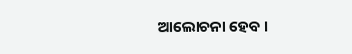ଆଲୋଚନା ହେବ ।